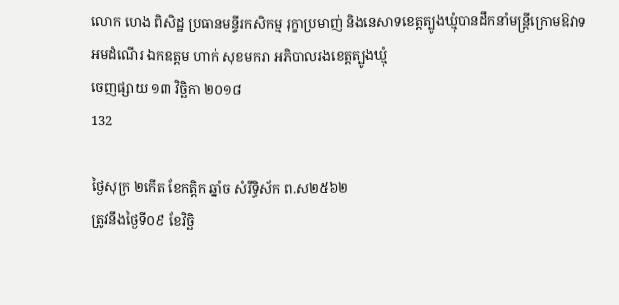លោក ហេង ពិសិដ្ឋ ប្រធានមន្ទីរកសិកម្ម រុក្ខាប្រមាញ់ និងនេសាទខេត្តត្បូងឃ្មុំបានដឹកនាំមន្ត្រីក្រោមឱវាទ អមដំណើរ ឯកឧត្តម ហាក់ សុខមករា អភិបាលរងខេត្តត្បូងឃ្មុំ
ចេញផ្សាយ ១៣ វិច្ឆិកា ២០១៨
132

ថ្ងៃសុក្រ ២កើត ខែកត្តិក ឆ្នាំច សំរឹទ្ធិស័ក ព.ស២៥៦២
ត្រូវនឹងថ្ងៃទី០៩ ខែវិចិ្ឆ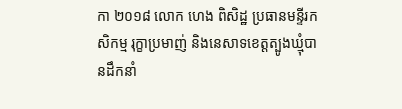កា ២០១៨ លោក ហេង ពិសិដ្ឋ ប្រធានមន្ទីរកសិកម្ម រុក្ខាប្រមាញ់ និងនេសាទខេត្តត្បូងឃ្មុំបានដឹកនាំ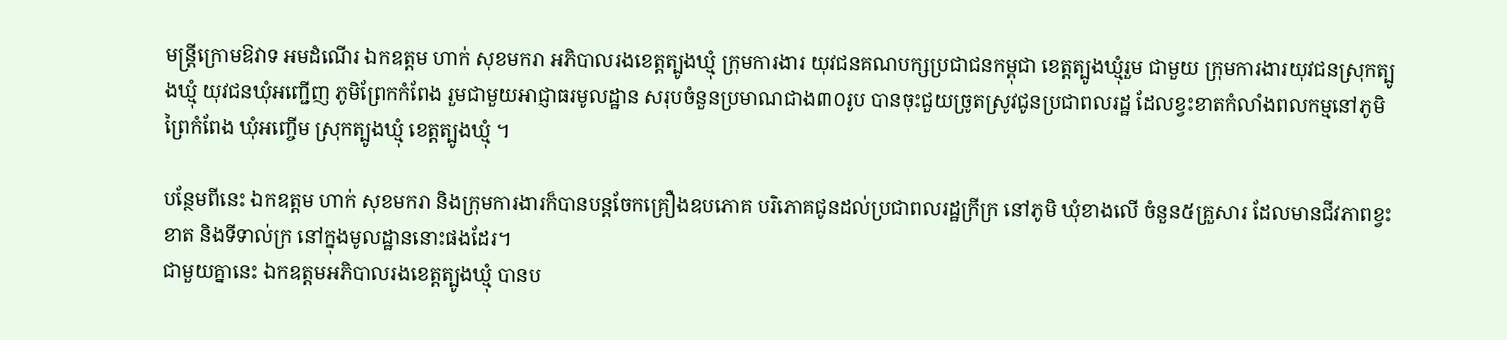មន្ត្រីក្រោមឱវាទ អមដំណើរ ឯកឧត្តម ហាក់ សុខមករា អភិបាលរងខេត្តត្បូងឃ្មុំ ក្រុមការងារ យុវជនគណបក្សប្រជាជនកម្ពុជា ខេត្តត្បូងឃ្មុំរួម ជាមួយ ក្រុមការងារយុវជនស្រុកត្បូងឃ្មុំ យុវជនឃុំអញ្ជើញ ភូមិព្រែកកំពែង រួមជាមួយអាជ្ញាធរមូលដ្ឋាន សរុបចំនួនប្រមាណជាង៣០រូប បានចុះជួយច្រូតស្រូវជូនប្រជាពលរដ្ឋ ដែលខ្វះខាតកំលាំងពលកម្មនៅភូមិ ព្រៃកំពែង ឃុំអញ្ចើម ស្រុកត្បូងឃ្មុំ ខេត្តត្បូងឃ្មុំ ។

បន្ថែមពីនេះ ឯកឧត្តម ហាក់ សុខមករា និងក្រុមការងារក៏បានបន្តចែកគ្រឿងឧបភោគ បរិភោគជូនដល់ប្រជាពលរដ្ឋក្រីក្រ នៅភូមិ ឃុំខាងលើ ចំនួន៥គ្រួសារ ដែលមានជីវភាពខ្វះខាត និងទីទាល់ក្រ នៅក្នុងមូលដ្ឋាននោះផងដែរ។
ជាមួយគ្នានេះ ឯកឧត្តមអភិបាលរងខេត្តត្បូងឃ្មុំ បានប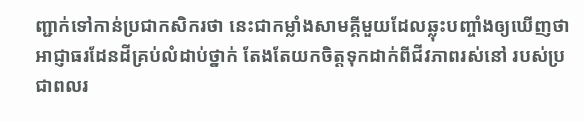ញ្ជាក់ទៅកាន់ប្រជាកសិករថា នេះជាកម្លាំងសាមគ្គីមួយដែលឆ្លុះបញ្ចាំងឲ្យឃើញថា អាជ្ញាធរដែនដីគ្រប់លំដាប់ថ្នាក់ តែងតែយកចិត្តទុកដាក់ពីជីវភាពរស់នៅ របស់ប្រជាពលរ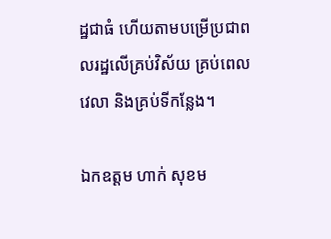ដ្ឋជាធំ ហើយតាមបម្រើប្រជាពលរដ្ឋលើគ្រប់វិស័យ គ្រប់ពេលវេលា និងគ្រប់ទីកន្លែង។

ឯកឧត្តម ហាក់ សុខម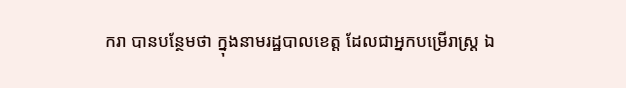ករា បានបន្ថែមថា ក្នុងនាមរដ្ឋបាលខេត្ត ដែលជាអ្នកបម្រើរាស្រ្ត ឯ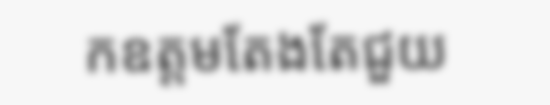កឧត្តមតែងតែជួយ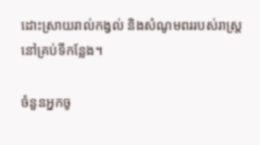ដោះស្រាយរាល់កង្វល់ និងសំណូមពររបស់រាស្រ្តនៅគ្រប់ទីកន្លែង។

ចំនួនអ្នកចូ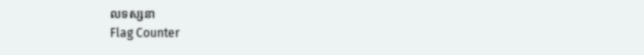លទស្សនា
Flag Counter